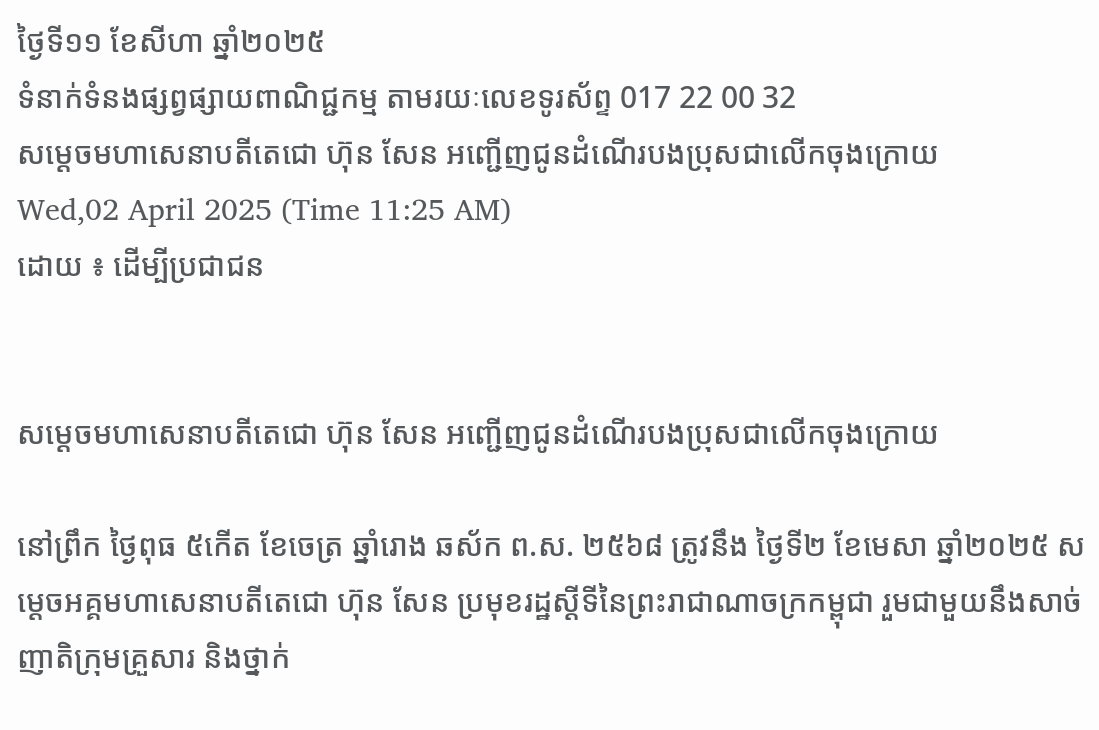ថ្ងៃទី១១ ខែសីហា ឆ្នាំ២០២៥
ទំនាក់ទំនងផ្សព្វផ្សាយពាណិជ្ជកម្ម តាមរយៈលេខទូរស័ព្ទ 017 22 00 32
សម្ដេចមហាសេនាបតីតេជោ ហ៊ុន សែន អញ្ជើញជូនដំណើរបងប្រុសជាលើកចុងក្រោយ
Wed,02 April 2025 (Time 11:25 AM)
ដោយ ៖ ដើម្បីប្រជាជន


សម្ដេចមហាសេនាបតីតេជោ ហ៊ុន សែន អញ្ជើញជូនដំណើរបងប្រុសជាលើកចុងក្រោយ

នៅព្រឹក ថ្ងៃពុធ ៥កើត ខែចេត្រ ឆ្នាំរោង ឆស័ក ព.ស. ២៥៦៨ ត្រូវនឹង ថ្ងៃទី២ ខែមេសា ឆ្នាំ២០២៥ សម្ដេចអគ្គមហាសេនាបតីតេជោ ហ៊ុន សែន ប្រមុខរដ្ឋស្ដីទីនៃព្រះរាជាណាចក្រកម្ពុជា រួមជាមួយនឹងសាច់ញាតិក្រុមគ្រួសារ និងថ្នាក់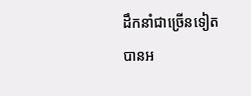ដឹកនាំជាច្រើនទៀត បានអ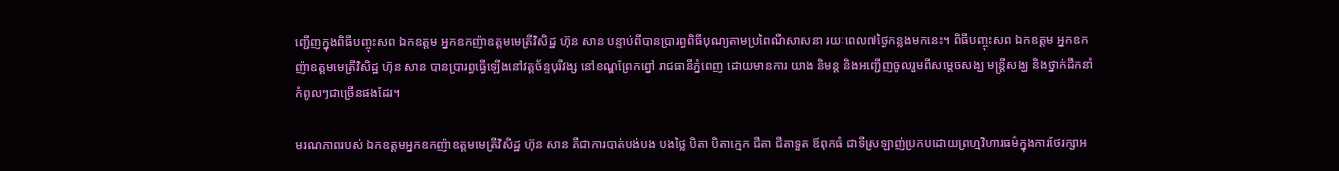ញ្ជើញក្នុងពិធីបញ្ចុះសព ឯកឧត្តម អ្នកឧកញ៉ាឧត្តមមេត្រីវិសិដ្ឋ ហ៊ុន សាន បន្ទាប់ពីបានប្រារព្ធពិធីបុណ្យតាមប្រពៃណីសាសនា រយៈពេល៧ថ្ងៃកន្លងមកនេះ។ ពិធីបញ្ចុះសព ឯកឧត្តម អ្នកឧកញ៉ាឧត្តមមេត្រីវិសិដ្ឋ ហ៊ុន សាន បានប្រារព្ធធ្វើឡើងនៅវត្តច័ន្ទបុរីវង្ស នៅខណ្ឌព្រែកព្នៅ រាជធានីភ្នំពេញ ដោយមានការ យាង និមន្ត និងអញ្ជើញចូលរួមពីសម្ដេចសង្ឃ មន្ត្រីសង្ឃ និងថ្នាក់ដឹកនាំកំពូលៗជាច្រើនផងដែរ។

មរណភាពរបស់ ឯកឧត្តមអ្នកឧកញ៉ាឧត្តមមេត្រីវិសិដ្ឋ ហ៊ុន សាន គឺជាការបាត់បង់បង បងថ្លៃ បិតា បិតាក្មេក ជីតា ជីតាទួត ឪពុកធំ ជាទីស្រឡាញ់ប្រកបដោយព្រហ្មវិហារធម៌ក្នុងការថែរក្សាអ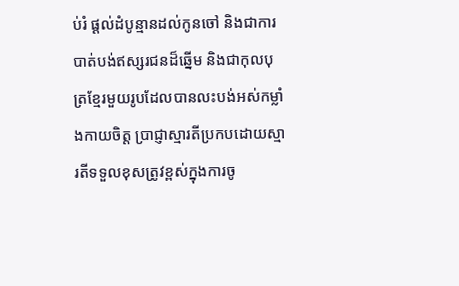ប់រំ ផ្ដល់ដំបូន្មានដល់កូនចៅ និងជាការបាត់បង់ឥស្សរជនដ៏ឆ្នើម និងជាកុលបុត្រខ្មែរមួយរូបដែលបានលះបង់អស់កម្លាំងកាយចិត្ត ប្រាជ្ញាស្មារតីប្រកបដោយស្មារតីទទួលខុសត្រូវខ្ពស់ក្នុងការចូ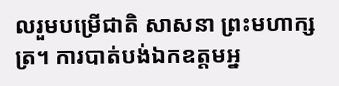លរួមបម្រើជាតិ សាសនា ព្រះមហាក្សត្រ។ ការបាត់បង់ឯកឧត្តមអ្ន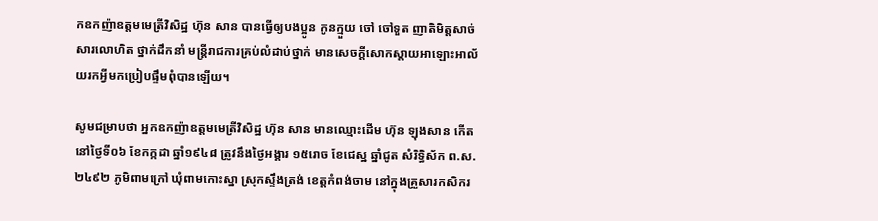កឧកញ៉ាឧត្តមមេត្រីវិសិដ្ឋ ហ៊ុន សាន បានធ្វើឲ្យបងប្អូន កូនក្មួយ ចៅ ចៅទួត ញាតិមិត្តសាច់សារលោហិត ថ្នាក់ដឹកនាំ មន្ត្រីរាជការគ្រប់លំដាប់ថ្នាក់ មានសេចក្តីសោកស្ដាយអាឡោះអាល័យរកអ្វីមកប្រៀបផ្ទឹមពុំបានឡើយ។

សូមជម្រាបថា អ្នកឧកញ៉ាឧត្តមមេត្រីវិសិដ្ឋ ហ៊ុន សាន មានឈ្មោះដើម ហ៊ុន ឡុងសាន កើតនៅថ្ងៃទី០៦ ខែកក្កដា ឆ្នាំ១៩៤៨ ត្រូវនឹងថ្ងៃអង្គារ ១៥រោច ខែជេស្ឋ ឆ្នាំជូត សំរិទ្ធិស័ក ព.ស. ២៤៩២ ភូមិពាមក្រៅ ឃុំពាមកោះស្នា ស្រុកស្ទឹងត្រង់ ខេត្តកំពង់ចាម នៅក្នុងគ្រួសារកសិករ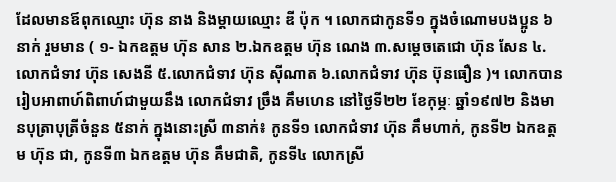ដែលមានឪពុកឈ្មោះ ហ៊ុន នាង និងម្ដាយឈ្មោះ ឌី ប៉ុក ។ លោកជាកូនទី១ ក្នុងចំណោមបងប្អូន ៦នាក់ រួមមាន ( ១- ឯកឧត្ដម ហ៊ុន សាន ២.ឯកឧត្ដម ហ៊ុន ណេង ៣.សម្ដេចតេជោ ហ៊ុន សែន ៤.លោកជំទាវ ហ៊ុន សេងនី ៥.លោកជំទាវ ហ៊ុន ស៊ីណាត ៦.លោកជំទាវ ហ៊ុន ប៊ុនធឿន )។ លោកបានរៀបអាពាហ៍ពិពាហ៍ជាមួយនឹង លោកជំទាវ ច្រឹង គឹមហេន នៅថ្ងៃទី២២ ខែកុម្ភៈ ឆ្នាំ១៩៧២ និងមានបុត្រាបុត្រីចំនួន ៥នាក់ ក្នុងនោះស្រី ៣នាក់៖ កូនទី១ លោកជំទាវ ហ៊ុន គឹមហាក់, កូនទី២ ឯកឧត្តម ហ៊ុន ជា, កូនទី៣ ឯកឧត្តម ហ៊ុន គឹមជាតិ, កូនទី៤ លោកស្រី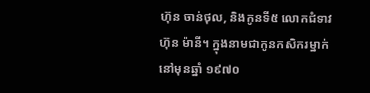ហ៊ុន ចាន់ថុល, និងកូនទី៥ លោកជំទាវ ហ៊ុន ម៉ានី។ ក្នុងនាមជាកូនកសិករម្នាក់ នៅមុនឆ្នាំ ១៩៧០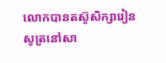លោកបានតស៊ូសិក្សារៀនសូត្រនៅសា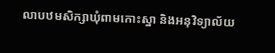លាបឋមសិក្សាឃុំពាមកោះស្នា និងអនុវិទ្យាល័យ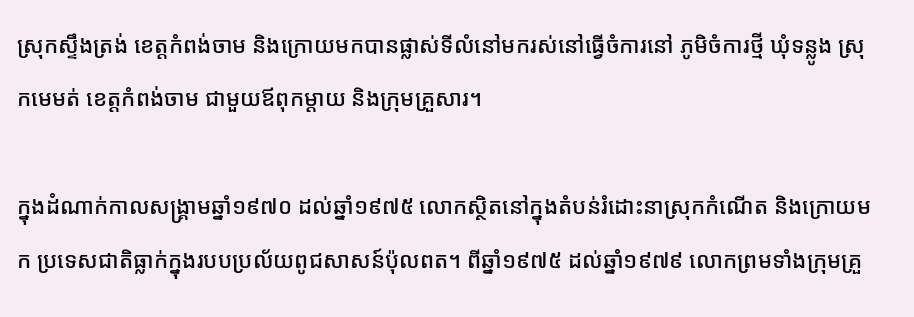ស្រុកស្ទឹងត្រង់ ខេត្តកំពង់ចាម និងក្រោយមកបានផ្លាស់ទីលំនៅមករស់នៅធ្វើចំការនៅ ភូមិចំការថ្មី ឃុំទន្លូង ស្រុកមេមត់ ខេត្តកំពង់ចាម ជាមួយឪពុកម្តាយ និងក្រុមគ្រួសារ។

ក្នុងដំណាក់កាលសង្គ្រាមឆ្នាំ១៩៧០ ដល់ឆ្នាំ១៩៧៥ លោកស្ថិតនៅក្នុងតំបន់រំដោះនាស្រុកកំណើត និងក្រោយមក ប្រទេសជាតិធ្លាក់ក្នុងរបបប្រល័យពូជសាសន៍ប៉ុលពត។ ពីឆ្នាំ១៩៧៥ ដល់ឆ្នាំ១៩៧៩ លោកព្រមទាំងក្រុមគ្រួ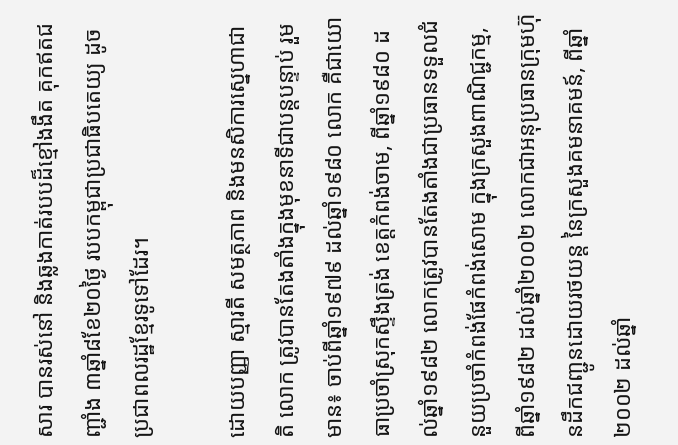សារ បានរស់នៅ និងឆ្លងកាត់របបដ៏ខ្មៅងងឹត គុកឥតជញ្ជាំង ៣ឆ្នាំ៨ខែ២០ថ្ងៃ របបកម្ពុជាប្រជាធិបតេយ្យ ដូចប្រជាពលរដ្ឋខ្មែរទូទៅដែរ។

ដោយបញ្ញា ស្មារតី សមត្ថភាព និងមនសិការស្នេហាជាតិ លោក ត្រូវបានតែងតាំងក្នុងមុខនាទីជាបន្តបន្ទាប់ រួមមាន៖ ចាប់ពីឆ្នាំ១៩៧៩ ដល់ឆ្នាំ១៩៨០ លោក គឺជាយោធាប្រចាំស្រុកស្ទឹងត្រង់ ខេត្តកំពង់ចាម, ពីឆ្នាំ១៩៨០ ដល់ឆ្នាំ១៩៨២ លោកត្រូវបានតែងតាំងជាប្រធានទទួលជំនួយប្រចាំកំពង់ផែកំពង់សោម ក្នុងក្រសួងពាណិជ្ជកម្ម, ពីឆ្នាំ១៩៨២ ដល់ឆ្នាំ២០០២ លោកជាអនុប្រធានក្រុមហ៊ុនដឹកជញ្ជូនដោយរថយន្ត នៃក្រសួងគមនាគមន៍, ពីឆ្នាំ២០០២ ដល់ឆ្នាំ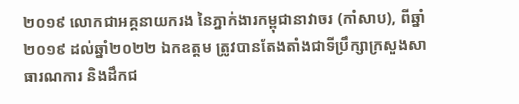២០១៩ លោកជាអគ្គនាយករង នៃភ្នាក់ងារកម្ពុជានាវាចរ (កាំសាប), ពីឆ្នាំ២០១៩ ដល់ឆ្នាំ២០២២ ឯកឧត្តម ត្រូវបានតែងតាំងជាទីប្រឹក្សាក្រសួងសាធារណការ និងដឹកជ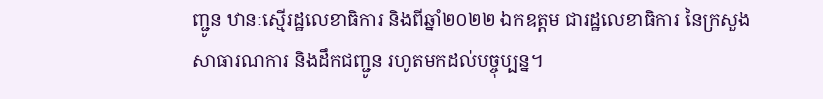ញ្ជូន ឋានៈស្មើរដ្ឋលេខាធិការ និងពីឆ្នាំ២០២២ ឯកឧត្តម ជារដ្ឋលេខាធិការ នៃក្រសួងសាធារណការ និងដឹកជញ្ជូន រហូតមកដល់បច្ចុប្បន្ន។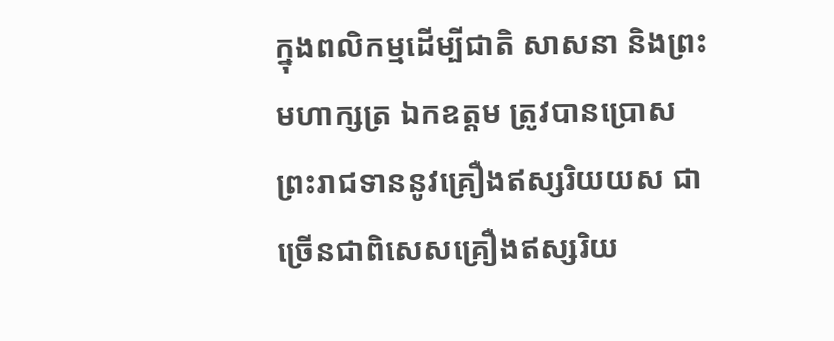ក្នុងពលិកម្មដើម្បីជាតិ សាសនា និងព្រះមហាក្សត្រ ឯកឧត្តម ត្រូវបានប្រោសព្រះរាជទាននូវគ្រឿងឥស្សរិយយស ជាច្រើនជាពិសេសគ្រឿងឥស្សរិយ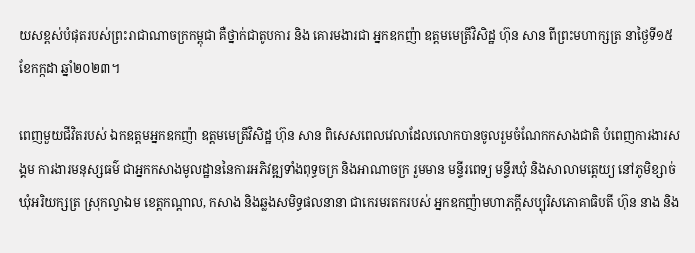យសខ្ពស់បំផុតរបស់ព្រះរាជាណាចក្រកម្ពុជា គឺថ្នាក់ជាតូបការ និង គោរមងារជា អ្នកឧកញ៉ា ឧត្តមមេត្រីវិសិដ្ឋ ហ៊ុន សាន ពីព្រះមហាក្សត្រ នាថ្ងៃទី១៥ ខែកក្កដា ឆ្នាំ២០២៣។

ពេញមួយជីវិតរបស់ ឯកឧត្តមអ្នកឧកញ៉ា ឧត្តមមេត្រីវិសិដ្ឋ ហ៊ុន សាន ពិសេសពេលវេលាដែលលោកបានចូលរួមចំណែកកសាងជាតិ បំពេញការងារសង្គម ការងារមនុស្សធម៌ ជាអ្នកកសាងមូលដ្ឋាននៃការអភិវឌ្ឍទាំងពុទ្ធចក្រ និងអាណាចក្រ រួមមាន មន្ទីរពេទ្យ មន្ទីរឃុំ និងសាលាមតេ្តយ្យ នៅភូមិខ្សាច់ ឃុំអរិយក្សត្រ ស្រុកល្វាឯម ខេត្តកណ្ដាល, កសាង និងឆ្លងសមិទ្ធផលនានា ជាកេរមរតករបស់ អ្នកឧកញ៉ាមហាភក្តីសប្បុរិសភោគាធិបតី ហ៊ុន នាង និង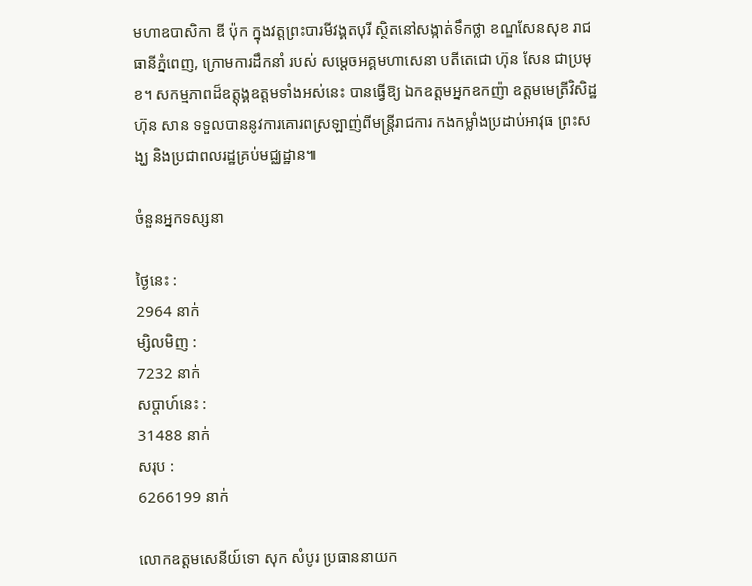មហាឧបាសិកា ឌី ប៉ុក ក្នុងវត្តព្រះបារមីវង្គតបុរី ស្ថិតនៅសង្កាត់ទឹកថ្លា ខណ្ឌសែនសុខ រាជធានីភ្នំពេញ, ក្រោមការដឹកនាំ របស់ សម្ដេចអគ្គមហាសេនា បតីតេជោ ហ៊ុន សែន ជាប្រមុខ។ សកម្មភាពដ៏ឧត្តុង្គឧត្តមទាំងអស់នេះ បានធ្វើឱ្យ ឯកឧត្តមអ្នកឧកញ៉ា ឧត្តមមេត្រីវិសិដ្ឋ ហ៊ុន សាន ទទួលបាននូវការគោរពស្រឡាញ់ពីមន្ត្រីរាជការ កងកម្លាំងប្រដាប់អាវុធ ព្រះសង្ឃ និងប្រជាពលរដ្ឋគ្រប់មជ្ឈដ្ឋាន៕

ចំនួនអ្នកទស្សនា

ថ្ងៃនេះ :
2964 នាក់
ម្សិលមិញ :
7232 នាក់
សប្តាហ៍នេះ :
31488 នាក់
សរុប :
6266199 នាក់

លោកឧត្តមសេនីយ៍ទោ សុក សំបូរ ប្រធាននាយក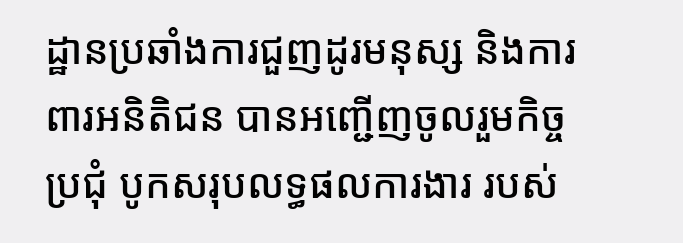ដ្ឋានប្រឆាំងការជួញដូរមនុស្ស និងការពារអនិតិជន បានអញ្ជើញចូលរួមកិច្ចប្រជុំ បូកសរុបលទ្ធផលការងារ របស់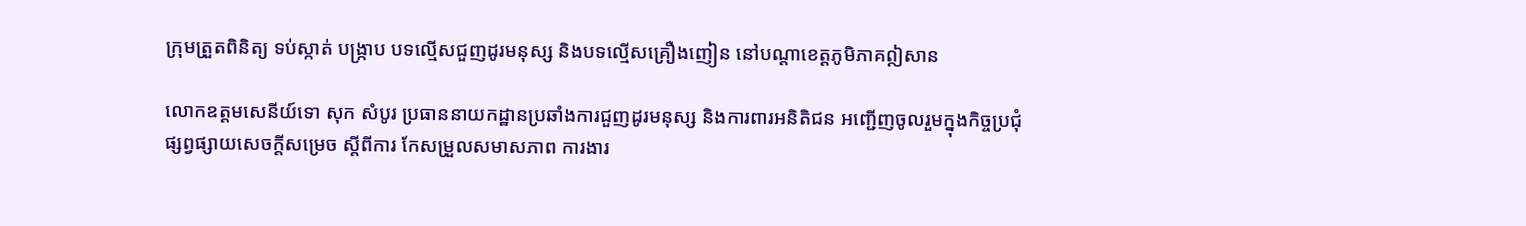ក្រុមត្រួតពិនិត្យ ទប់ស្កាត់ បង្ក្រាប បទល្មើសជួញដូរមនុស្ស និងបទល្មើសគ្រឿងញៀន នៅបណ្តាខេត្តភូមិភាគឦសាន

លោកឧត្តមសេនីយ៍ទោ សុក សំបូរ ប្រធាននាយកដ្ឋានប្រឆាំងការជួញដូរមនុស្ស និងការពារអនិតិជន អញ្ជើញចូលរួមក្នុងកិច្ចប្រជុំ ផ្សព្វផ្សាយសេចក្តីសម្រេច ស្តីពីការ កែសម្រួលសមាសភាព ការងារ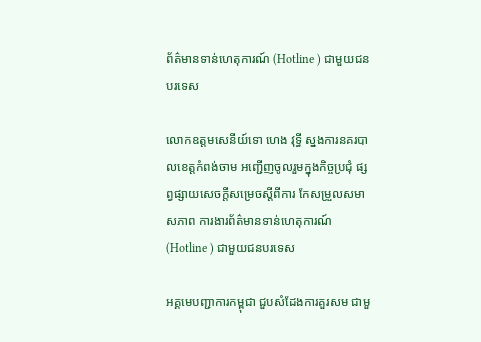ព័ត៌មានទាន់ហេតុការណ៍ (Hotline ) ជាមួយជនបរទេស

លោកឧត្តមសេនីយ៍ទោ ហេង វុទ្ធី ស្នងការនគរបាលខេត្តកំពង់ចាម អញ្ជើញចូលរួមក្នុងកិច្ចប្រជុំ ផ្សព្វផ្សាយសេចក្តីសម្រេចស្តីពីការ កែសម្រួលសមាសភាព ការងារព័ត៌មានទាន់ហេតុការណ៍ (Hotline ) ជាមួយជនបរទេស

អគ្គមេបញ្ជាការកម្ពុជា ជួបសំដែងការគួរសម ជាមួ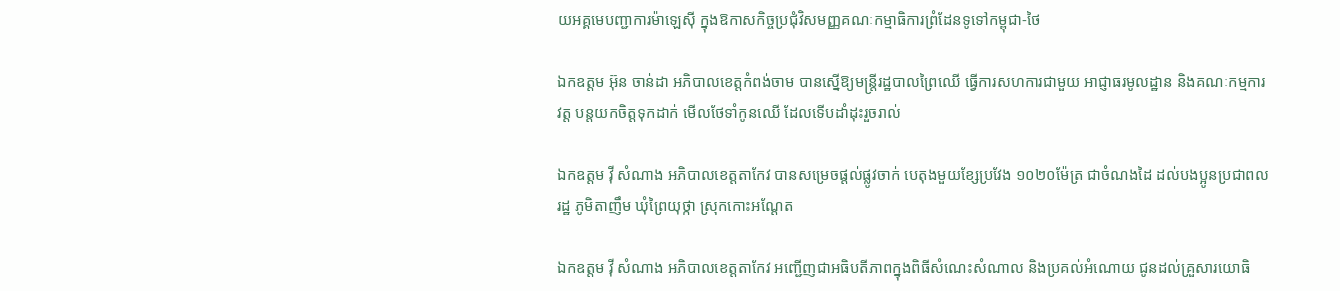យអគ្គមេបញ្ជាការម៉ាឡេសុី ក្នុងឱកាសកិច្ចប្រជុំវិសមញ្ញគណៈកម្មាធិការព្រំដែនទូទៅកម្ពុជា-ថៃ

ឯកឧត្តម អ៊ុន ចាន់ដា អភិបាលខេត្តកំពង់ចាម បានស្នើឱ្យមន្ត្រីរដ្ឋបាលព្រៃឈើ ធ្វើការសហការជាមួយ អាជ្ញាធរមូលដ្ឋាន និងគណៈកម្មការវត្ត បន្តយកចិត្តទុកដាក់ មើលថែទាំកូនឈើ ដែលទើបដាំដុះរួចរាល់

ឯកឧត្តម វ៉ី សំណាង អភិបាលខេត្តតាកែវ បានសម្រេចផ្ដល់ផ្លូវចាក់ បេតុងមួយខ្សែប្រវែង ១០២០ម៉ែត្រ ជាចំណងដៃ ដល់បងប្អូនប្រជាពលរដ្ឋ ភូមិតាញឹម ឃុំព្រៃយុថ្កា ស្រុកកោះអណ្ដែត

ឯកឧត្តម វ៉ី សំណាង អភិបាលខេត្តតាកែវ អញ្ជេីញជាអធិបតីភាពក្នុងពិធីសំណេះសំណាល និងប្រគល់អំណោយ ជូនដល់គ្រួសារយោធិ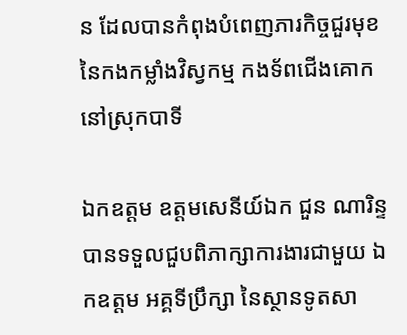ន ដែលបានកំពុងបំពេញភារកិច្ចជួរមុខ នៃកងកម្លាំងវិស្វកម្ម កងទ័ពជេីងគោក នៅស្រុកបាទី

ឯកឧត្តម ឧត្តមសេនីយ៍ឯក ជួន ណារិន្ទ បានទទួលជួបពិភាក្សាការងារជាមួយ ឯកឧត្តម អគ្គទីប្រឹក្សា នៃស្ថានទូតសា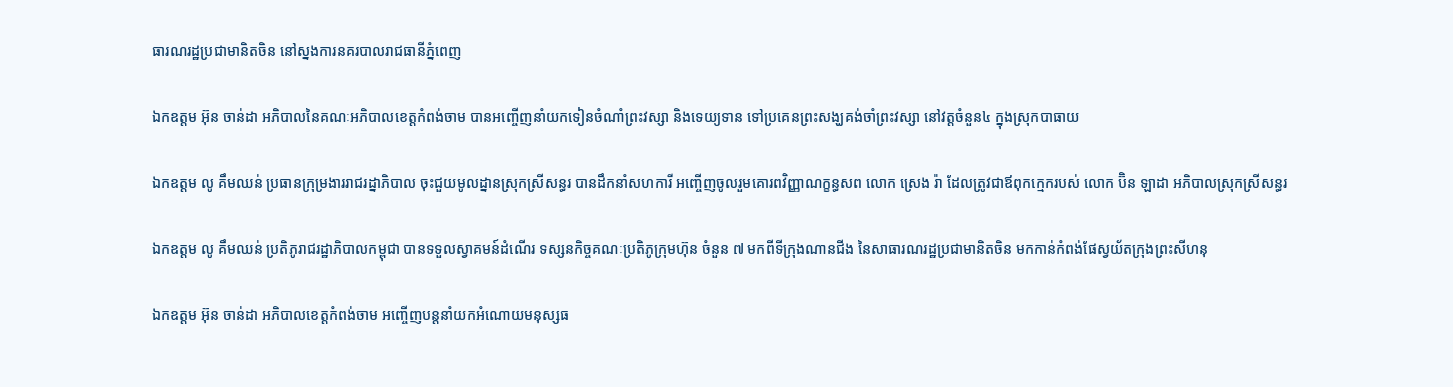ធារណរដ្ឋប្រជាមានិតចិន នៅស្នងការនគរបាលរាជធានីភ្នំពេញ

ឯកឧត្តម អ៊ុន ចាន់ដា អភិបាលនៃគណៈអភិបាលខេត្តកំពង់ចាម បានអញ្ចើញនាំយកទៀនចំណាំព្រះវស្សា និងទេយ្យទាន ទៅប្រគេនព្រះសង្ឃគង់ចាំព្រះវស្សា នៅវត្តចំនួន៤ ក្នុងស្រុកបាធាយ

ឯកឧត្តម លូ គឹមឈន់ ប្រធានក្រុម្រងាររាជរដ្នាភិបាល ចុះជួយមូលដ្នានស្រុកស្រីសន្ធរ បានដឹកនាំសហការី អញ្ចើញចូលរួមគោរពវិញ្ញាណក្ខន្ធសព លោក ស្រេង រ៉ា ដែលត្រូវជាឪពុកក្មេករបស់ លោក ប៊ិន ឡាដា អភិបាលស្រុកស្រីសន្ធរ

ឯកឧត្តម លូ គឹមឈន់ ប្រតិភូរាជរដ្ឋាភិបាលកម្ពុជា បានទទួលស្វាគមន៍ដំណើរ ទស្សនកិច្ចគណៈប្រតិភូក្រុមហ៊ុន ចំនួន ៧ មកពីទីក្រុងណានជីង នៃសាធារណរដ្ឋប្រជាមានិតចិន មកកាន់កំពង់ផែស្វយ័តក្រុងព្រះសីហនុ

ឯកឧត្តម អ៊ុន ចាន់ដា អភិបាលខេត្តកំពង់ចាម អញ្ចើញបន្តនាំយកអំណោយមនុស្សធ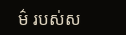ម៌ របស់ស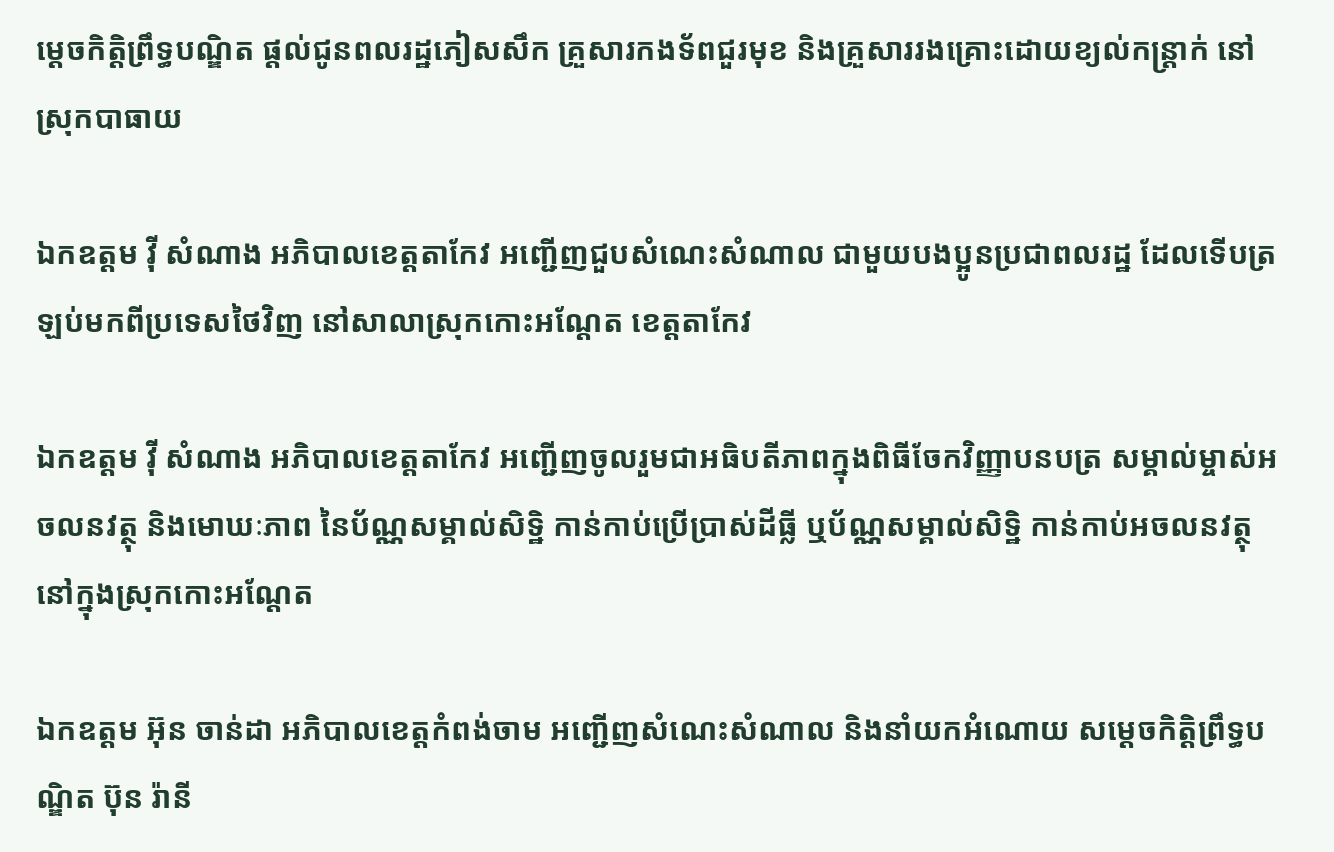ម្តេចកិត្តិព្រឹទ្ធបណ្ឌិត ផ្តល់ជូនពលរដ្ឋភៀសសឹក គ្រួសារកងទ័ពជួរមុខ និងគ្រួសាររងគ្រោះដោយខ្យល់កន្ត្រាក់ នៅស្រុកបាធាយ

ឯកឧត្តម វ៉ី សំណាង អភិបាលខេត្តតាកែវ អញ្ជើញជួបសំណេះសំណាល ជាមួយបងប្អូនប្រជាពលរដ្ឋ ដែលទើបត្រឡប់មកពីប្រទេសថៃវិញ នៅសាលាស្រុកកោះអណ្តែត ខេត្តតាកែវ

ឯកឧត្តម វ៉ី សំណាង អភិបាលខេត្តតាកែវ អញ្ជើញចូលរួមជាអធិបតីភាពក្នុងពិធីចែកវិញ្ញាបនបត្រ សម្គាល់ម្ចាស់អចលនវត្ថុ និងមោឃៈភាព នៃប័ណ្ណសម្គាល់សិទ្ឋិ កាន់កាប់ប្រើប្រាស់ដីធ្លី ឬប័ណ្ណសម្គាល់សិទ្ឋិ កាន់កាប់អចលនវត្ថុ នៅក្នុងស្រុកកោះអណ្តែត

ឯកឧត្តម អ៊ុន ចាន់ដា អភិបាលខេត្តកំពង់ចាម អញ្ជើញសំណេះសំណាល និងនាំយកអំណោយ សម្តេចកិត្តិព្រឹទ្ធបណ្ឌិត ប៊ុន រ៉ានី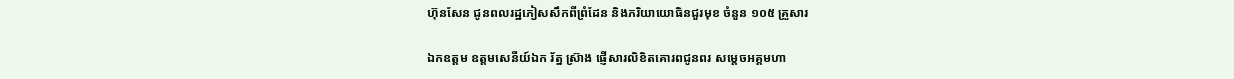ហ៊ុនសែន ជូនពលរដ្ឋភៀសសឹកពីព្រំដែន និងភរិយាយោធិនជួរមុខ ចំនួន ១០៥ គ្រួសារ

ឯកឧត្តម ឧត្តមសេនីយ៍ឯក រ័ត្ន ស្រ៊ាង ផ្ញើសារលិខិតគោរពជូនពរ សម្ដេចអគ្គមហា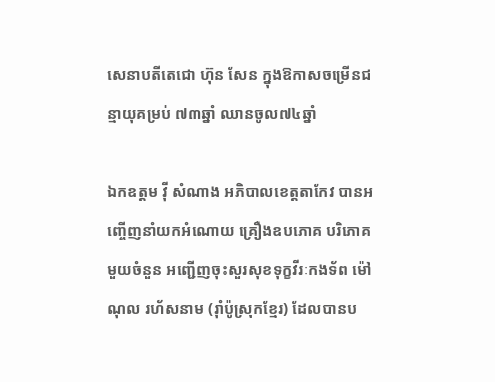សេនាបតីតេជោ ហ៊ុន សែន ក្នុងឱកាសចម្រើនជន្មាយុគម្រប់ ៧៣ឆ្នាំ ឈានចូល៧៤ឆ្នាំ

ឯកឧត្តម វ៉ី សំណាង អភិបាលខេត្តតាកែវ បានអញ្ចើញនាំយកអំណោយ គ្រឿងឧបភោគ បរិភោគ មួយចំនួន អញ្ជើញចុះសួរសុខទុក្ខវីរៈកងទ័ព ម៉ៅ ណុល រហ័សនាម (រ៉ាំប៉ូស្រុកខ្មែរ) ដែលបានប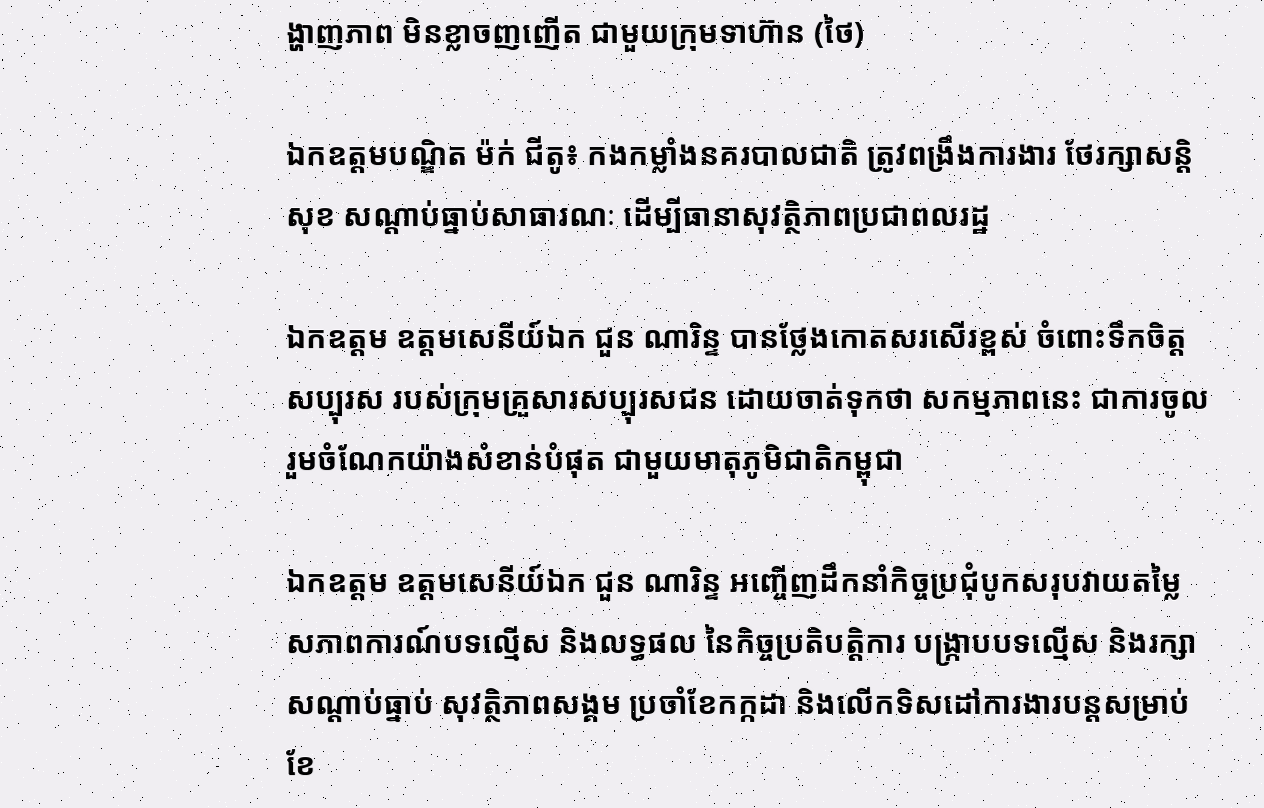ង្ហាញភាព មិនខ្លាចញញើត ជាមួយក្រុមទាហ៊ាន (ថៃ)

ឯកឧត្តមបណ្ឌិត ម៉ក់ ជីតូ៖ កងកម្លាំងនគរបាលជាតិ ត្រូវពង្រឹងការងារ ថែរក្សាសន្តិសុខ សណ្ដាប់ធ្នាប់សាធារណៈ ដើម្បីធានាសុវត្ថិភាពប្រជាពលរដ្ឋ

ឯកឧត្តម ឧត្តមសេនីយ៍ឯក ជួន ណារិន្ទ បានថ្លែងកោតសរសើរខ្ពស់ ចំពោះទឹកចិត្តសប្បុរស របស់ក្រុមគ្រួសារសប្បុរសជន ដោយចាត់ទុកថា សកម្មភាពនេះ ជាការចូលរួមចំណែកយ៉ាងសំខាន់បំផុត ជាមួយមាតុភូមិជាតិកម្ពុជា

ឯកឧត្តម ឧត្តមសេនីយ៍ឯក ជួន ណារិន្ទ អញ្ចើញដឹកនាំកិច្ចប្រជុំបូកសរុបវាយតម្លៃ សភាពការណ៍បទល្មើស និងលទ្ធផល នៃកិច្ចប្រតិបត្តិការ បង្រ្កាបបទល្មើស និងរក្សាសណ្តាប់ធ្នាប់ សុវត្ថិភាពសង្គម ប្រចាំខែកក្កដា និងលើកទិសដៅការងារបន្តសម្រាប់ខែ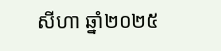សីហា ឆ្នាំ២០២៥